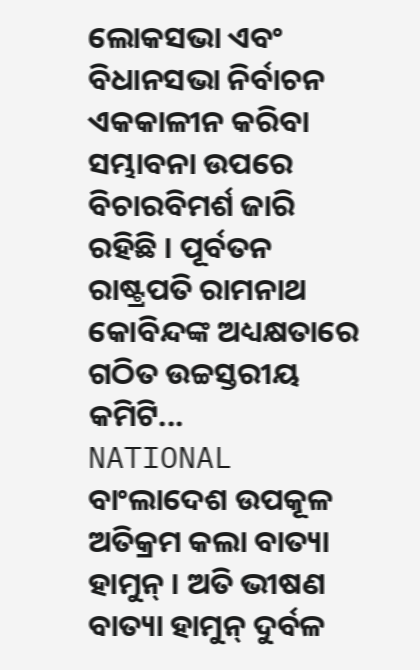ଲୋକସଭା ଏବଂ ବିଧାନସଭା ନିର୍ବାଚନ ଏକକାଳୀନ କରିବା ସମ୍ଭାବନା ଉପରେ ବିଚାରବିମର୍ଶ ଜାରି ରହିଛି । ପୂର୍ବତନ ରାଷ୍ଟ୍ରପତି ରାମନାଥ କୋବିନ୍ଦଙ୍କ ଅଧ୍ୟକ୍ଷତାରେ ଗଠିତ ଉଚ୍ଚସ୍ତରୀୟ କମିଟି...
NATIONAL
ବାଂଲାଦେଶ ଉପକୂଳ ଅତିକ୍ରମ କଲା ବାତ୍ୟା ହାମୁନ୍ । ଅତି ଭୀଷଣ ବାତ୍ୟା ହାମୁନ୍ ଦୁର୍ବଳ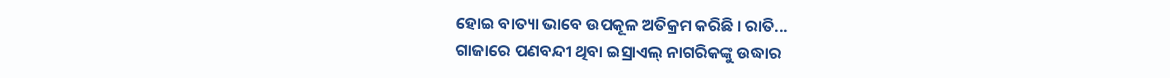ହୋଇ ବାତ୍ୟା ଭାବେ ଉପକୂଳ ଅତିକ୍ରମ କରିଛି । ରାତି...
ଗାଜାରେ ପଣବନ୍ଦୀ ଥିବା ଇସ୍ରାଏଲ୍ ନାଗରିକଙ୍କୁ ଉଦ୍ଧାର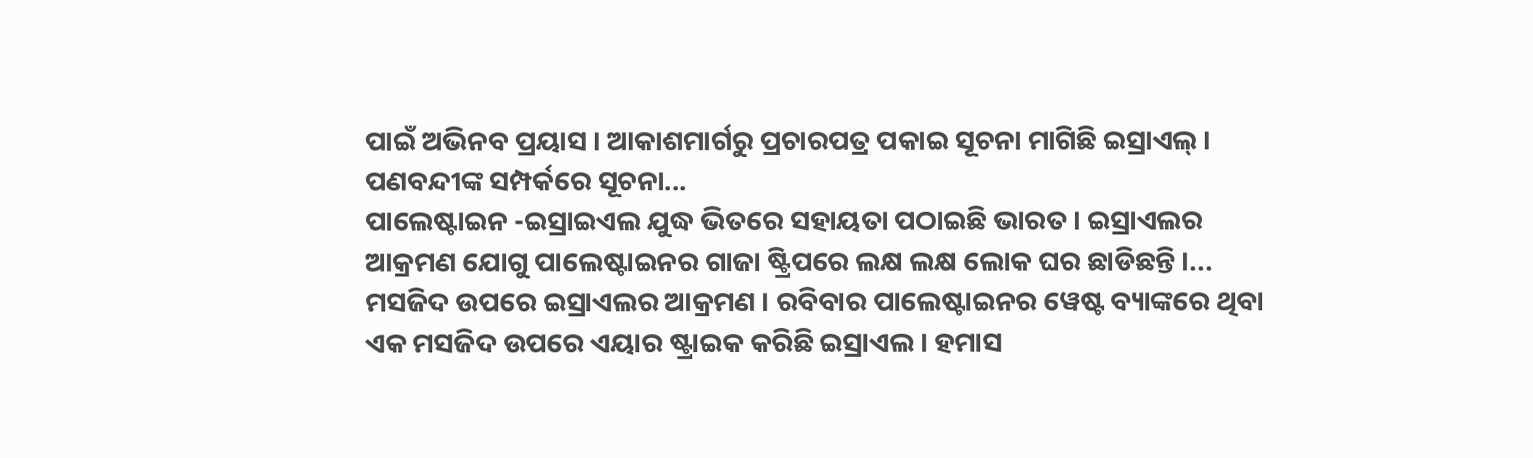ପାଇଁ ଅଭିନବ ପ୍ରୟାସ । ଆକାଶମାର୍ଗରୁ ପ୍ରଚାରପତ୍ର ପକାଇ ସୂଚନା ମାଗିଛି ଇସ୍ରାଏଲ୍ । ପଣବନ୍ଦୀଙ୍କ ସମ୍ପର୍କରେ ସୂଚନା...
ପାଲେଷ୍ଟାଇନ -ଇସ୍ରାଇଏଲ ଯୁଦ୍ଧ ଭିତରେ ସହାୟତା ପଠାଇଛି ଭାରତ । ଇସ୍ରାଏଲର ଆକ୍ରମଣ ଯୋଗୁ ପାଲେଷ୍ଟାଇନର ଗାଜା ଷ୍ଟ୍ରିପରେ ଲକ୍ଷ ଲକ୍ଷ ଲୋକ ଘର ଛାଡିଛନ୍ତି ।...
ମସଜିଦ ଉପରେ ଇସ୍ରାଏଲର ଆକ୍ରମଣ । ରବିବାର ପାଲେଷ୍ଟାଇନର ୱେଷ୍ଟ ବ୍ୟାଙ୍କରେ ଥିବା ଏକ ମସଜିଦ ଉପରେ ଏୟାର ଷ୍ଟ୍ରାଇକ କରିଛି ଇସ୍ରାଏଲ । ହମାସ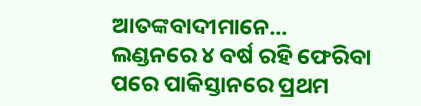ଆତଙ୍କବାଦୀମାନେ...
ଲଣ୍ଡନରେ ୪ ବର୍ଷ ରହି ଫେରିବା ପରେ ପାକିସ୍ତାନରେ ପ୍ରଥମ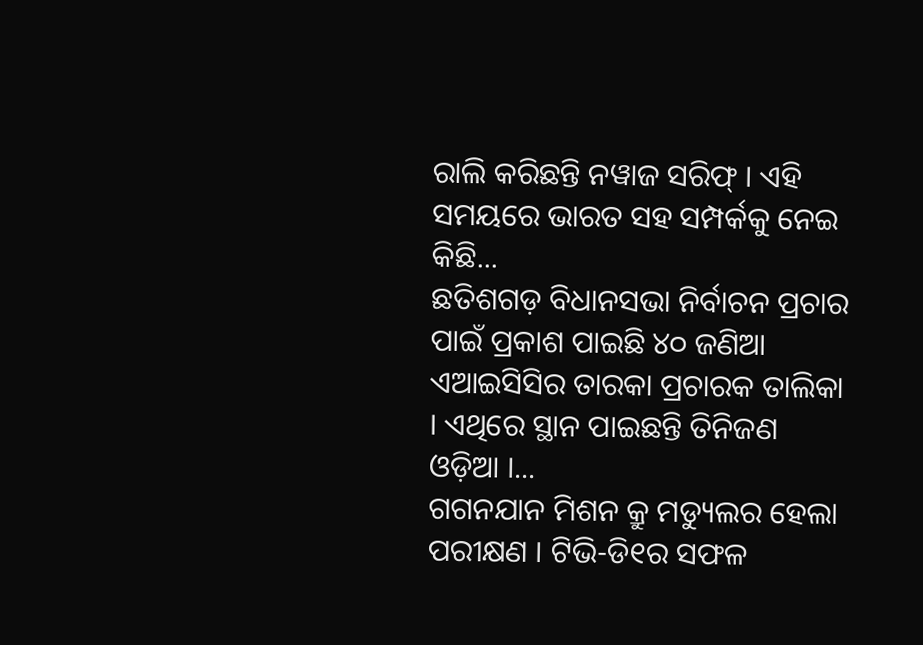ରାଲି କରିଛନ୍ତି ନୱାଜ ସରିଫ୍ । ଏହି ସମୟରେ ଭାରତ ସହ ସମ୍ପର୍କକୁ ନେଇ କିଛି...
ଛତିଶଗଡ଼ ବିଧାନସଭା ନିର୍ବାଚନ ପ୍ରଚାର ପାଇଁ ପ୍ରକାଶ ପାଇଛି ୪୦ ଜଣିଆ ଏଆଇସିସିର ତାରକା ପ୍ରଚାରକ ତାଲିକା । ଏଥିରେ ସ୍ଥାନ ପାଇଛନ୍ତି ତିନିଜଣ ଓଡ଼ିଆ ।...
ଗଗନଯାନ ମିଶନ କ୍ରୁ ମଡ୍ୟୁଲର ହେଲା ପରୀକ୍ଷଣ । ଟିଭି-ଡି୧ର ସଫଳ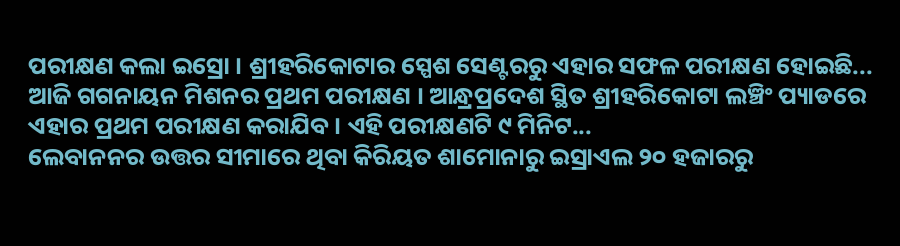ପରୀକ୍ଷଣ କଲା ଇସ୍ରୋ । ଶ୍ରୀହରିକୋଟାର ସ୍ପେଶ ସେଣ୍ଟରରୁ ଏହାର ସଫଳ ପରୀକ୍ଷଣ ହୋଇଛି...
ଆଜି ଗଗନାୟନ ମିଶନର ପ୍ରଥମ ପରୀକ୍ଷଣ । ଆନ୍ଧ୍ରପ୍ରଦେଶ ସ୍ଥିତ ଶ୍ରୀହରିକୋଟା ଲଞ୍ଚିଂ ପ୍ୟାଡରେ ଏହାର ପ୍ରଥମ ପରୀକ୍ଷଣ କରାଯିବ । ଏହି ପରୀକ୍ଷଣଟି ୯ ମିନିଟ...
ଲେବାନନର ଉତ୍ତର ସୀମାରେ ଥିବା କିରିୟତ ଶାମୋନାରୁ ଇସ୍ରାଏଲ ୨୦ ହଜାରରୁ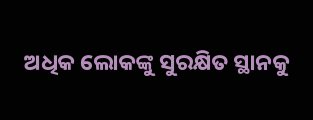ଅଧିକ ଲୋକଙ୍କୁ ସୁରକ୍ଷିତ ସ୍ଥାନକୁ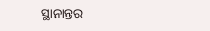ସ୍ଥାନାନ୍ତର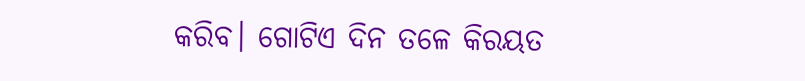କରିବ। ଗୋଟିଏ ଦିନ ତଳେ କିରୟତ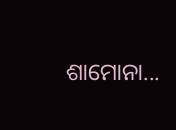ଶାମୋନା...